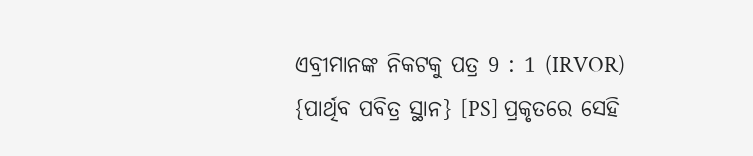ଏବ୍ରୀମାନଙ୍କ ନିକଟକୁ ପତ୍ର 9 : 1 (IRVOR)
{ପାର୍ଥିବ ପବିତ୍ର ସ୍ଥାନ} [PS] ପ୍ରକୃତରେ ସେହି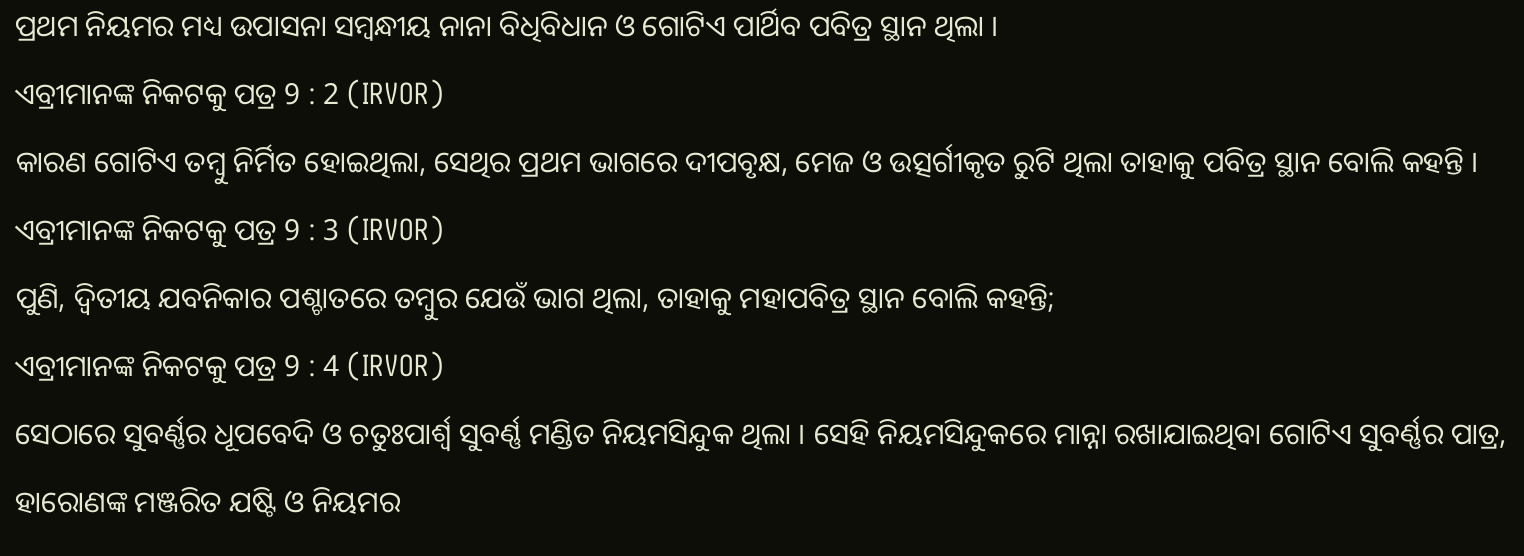ପ୍ରଥମ ନିୟମର ମଧ୍ୟ ଉପାସନା ସମ୍ବନ୍ଧୀୟ ନାନା ବିଧିବିଧାନ ଓ ଗୋଟିଏ ପାର୍ଥିବ ପବିତ୍ର ସ୍ଥାନ ଥିଲା ।
ଏବ୍ରୀମାନଙ୍କ ନିକଟକୁ ପତ୍ର 9 : 2 (IRVOR)
କାରଣ ଗୋଟିଏ ତମ୍ବୁ ନିର୍ମିତ ହୋଇଥିଲା, ସେଥିର ପ୍ରଥମ ଭାଗରେ ଦୀପବୃକ୍ଷ, ମେଜ ଓ ଉତ୍ସର୍ଗୀକୃତ ରୁଟି ଥିଲା ତାହାକୁ ପବିତ୍ର ସ୍ଥାନ ବୋଲି କହନ୍ତି ।
ଏବ୍ରୀମାନଙ୍କ ନିକଟକୁ ପତ୍ର 9 : 3 (IRVOR)
ପୁଣି, ଦ୍ୱିତୀୟ ଯବନିକାର ପଶ୍ଚାତରେ ତମ୍ବୁର ଯେଉଁ ଭାଗ ଥିଲା, ତାହାକୁ ମହାପବିତ୍ର ସ୍ଥାନ ବୋଲି କହନ୍ତି;
ଏବ୍ରୀମାନଙ୍କ ନିକଟକୁ ପତ୍ର 9 : 4 (IRVOR)
ସେଠାରେ ସୁବର୍ଣ୍ଣର ଧୂପବେଦି ଓ ଚତୁଃପାର୍ଶ୍ୱ ସୁବର୍ଣ୍ଣ ମଣ୍ଡିତ ନିୟମସିନ୍ଦୁକ ଥିଲା । ସେହି ନିୟମସିନ୍ଦୁକରେ ମାନ୍ନା ରଖାଯାଇଥିବା ଗୋଟିଏ ସୁବର୍ଣ୍ଣର ପାତ୍ର, ହାରୋଣଙ୍କ ମଞ୍ଜରିତ ଯଷ୍ଟି ଓ ନିୟମର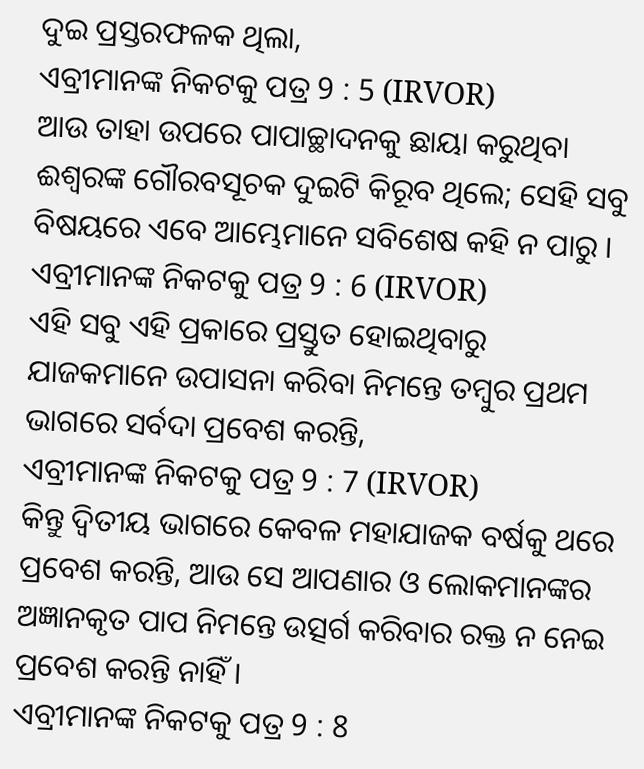ଦୁଇ ପ୍ରସ୍ତରଫଳକ ଥିଲା,
ଏବ୍ରୀମାନଙ୍କ ନିକଟକୁ ପତ୍ର 9 : 5 (IRVOR)
ଆଉ ତାହା ଉପରେ ପାପାଚ୍ଛାଦନକୁ ଛାୟା କରୁଥିବା ଈଶ୍ୱରଙ୍କ ଗୌରବସୂଚକ ଦୁଇଟି କିରୂବ ଥିଲେ; ସେହି ସବୁ ବିଷୟରେ ଏବେ ଆମ୍ଭେମାନେ ସବିଶେଷ କହି ନ ପାରୁ ।
ଏବ୍ରୀମାନଙ୍କ ନିକଟକୁ ପତ୍ର 9 : 6 (IRVOR)
ଏହି ସବୁ ଏହି ପ୍ରକାରେ ପ୍ରସ୍ତୁତ ହୋଇଥିବାରୁ ଯାଜକମାନେ ଉପାସନା କରିବା ନିମନ୍ତେ ତମ୍ବୁର ପ୍ରଥମ ଭାଗରେ ସର୍ବଦା ପ୍ରବେଶ କରନ୍ତି,
ଏବ୍ରୀମାନଙ୍କ ନିକଟକୁ ପତ୍ର 9 : 7 (IRVOR)
କିନ୍ତୁ ଦ୍ୱିତୀୟ ଭାଗରେ କେବଳ ମହାଯାଜକ ବର୍ଷକୁ ଥରେ ପ୍ରବେଶ କରନ୍ତି, ଆଉ ସେ ଆପଣାର ଓ ଲୋକମାନଙ୍କର ଅଜ୍ଞାନକୃତ ପାପ ନିମନ୍ତେ ଉତ୍ସର୍ଗ କରିବାର ରକ୍ତ ନ ନେଇ ପ୍ରବେଶ କରନ୍ତି ନାହିଁ ।
ଏବ୍ରୀମାନଙ୍କ ନିକଟକୁ ପତ୍ର 9 : 8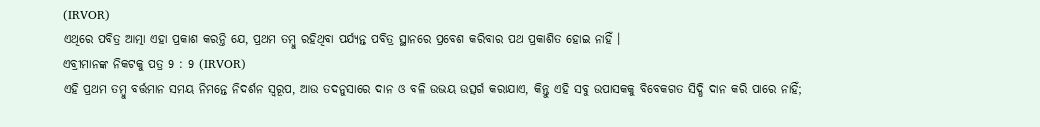(IRVOR)
ଏଥିରେ ପବିତ୍ର ଆତ୍ମା ଏହା ପ୍ରକାଶ କରନ୍ତି ଯେ, ପ୍ରଥମ ତମ୍ବୁ ରହିଥିବା ପର୍ଯ୍ୟନ୍ତ ପବିତ୍ର ସ୍ଥାନରେ ପ୍ରବେଶ କରିବାର ପଥ ପ୍ରକାଶିତ ହୋଇ ନାହିଁ ।
ଏବ୍ରୀମାନଙ୍କ ନିକଟକୁ ପତ୍ର 9 : 9 (IRVOR)
ଏହି ପ୍ରଥମ ତମ୍ବୁ ବର୍ତ୍ତମାନ ସମୟ ନିମନ୍ତେ ନିଦର୍ଶନ ସ୍ୱରୂପ, ଆଉ ତଦନୁସାରେ ଦାନ ଓ ବଳି ଉଭୟ ଉତ୍ସର୍ଗ କରାଯାଏ, କିନ୍ତୁ ଏହି ସବୁ ଉପାସକକୁ ବିବେକଗତ ସିଦ୍ଧି ଦାନ କରି ପାରେ ନାହିଁ;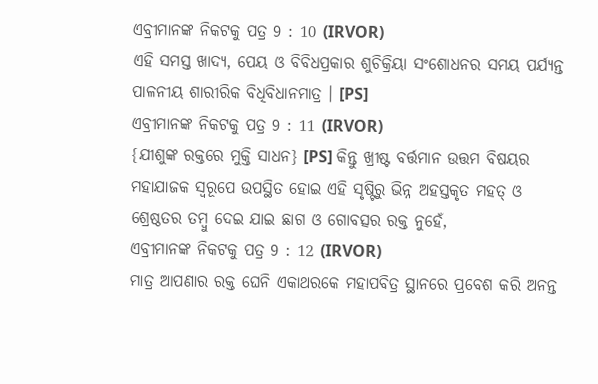ଏବ୍ରୀମାନଙ୍କ ନିକଟକୁ ପତ୍ର 9 : 10 (IRVOR)
ଏହି ସମସ୍ତ ଖାଦ୍ୟ, ପେୟ ଓ ବିବିଧପ୍ରକାର ଶୁଚିକ୍ରିୟା ସଂଶୋଧନର ସମୟ ପର୍ଯ୍ୟନ୍ତ ପାଳନୀୟ ଶାରୀରିକ ବିଧିବିଧାନମାତ୍ର । [PS]
ଏବ୍ରୀମାନଙ୍କ ନିକଟକୁ ପତ୍ର 9 : 11 (IRVOR)
{ଯୀଶୁଙ୍କ ରକ୍ତରେ ମୁକ୍ତି ସାଧନ} [PS] କିନ୍ତୁ ଖ୍ରୀଷ୍ଟ ବର୍ତ୍ତମାନ ଉତ୍ତମ ବିଷୟର ମହାଯାଜକ ସ୍ୱରୂପେ ଉପସ୍ଥିତ ହୋଇ ଏହି ସୃଷ୍ଟିରୁ ଭିନ୍ନ ଅହସ୍ତକୃତ ମହତ୍ ଓ ଶ୍ରେଷ୍ଠତର ତମ୍ବୁ ଦେଇ ଯାଇ ଛାଗ ଓ ଗୋବତ୍ସର ରକ୍ତ ନୁହେଁ,
ଏବ୍ରୀମାନଙ୍କ ନିକଟକୁ ପତ୍ର 9 : 12 (IRVOR)
ମାତ୍ର ଆପଣାର ରକ୍ତ ଘେନି ଏକାଥରକେ ମହାପବିତ୍ର ସ୍ଥାନରେ ପ୍ରବେଶ କରି ଅନନ୍ତ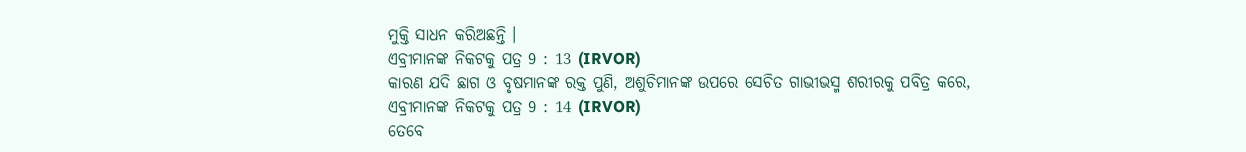ମୁକ୍ତି ସାଧନ କରିଅଛନ୍ତି ।
ଏବ୍ରୀମାନଙ୍କ ନିକଟକୁ ପତ୍ର 9 : 13 (IRVOR)
କାରଣ ଯଦି ଛାଗ ଓ ବୃଷମାନଙ୍କ ରକ୍ତ ପୁଣି, ଅଶୁଚିମାନଙ୍କ ଉପରେ ସେଚିତ ଗାଭୀଭସ୍ମ ଶରୀରକୁ ପବିତ୍ର କରେ,
ଏବ୍ରୀମାନଙ୍କ ନିକଟକୁ ପତ୍ର 9 : 14 (IRVOR)
ତେବେ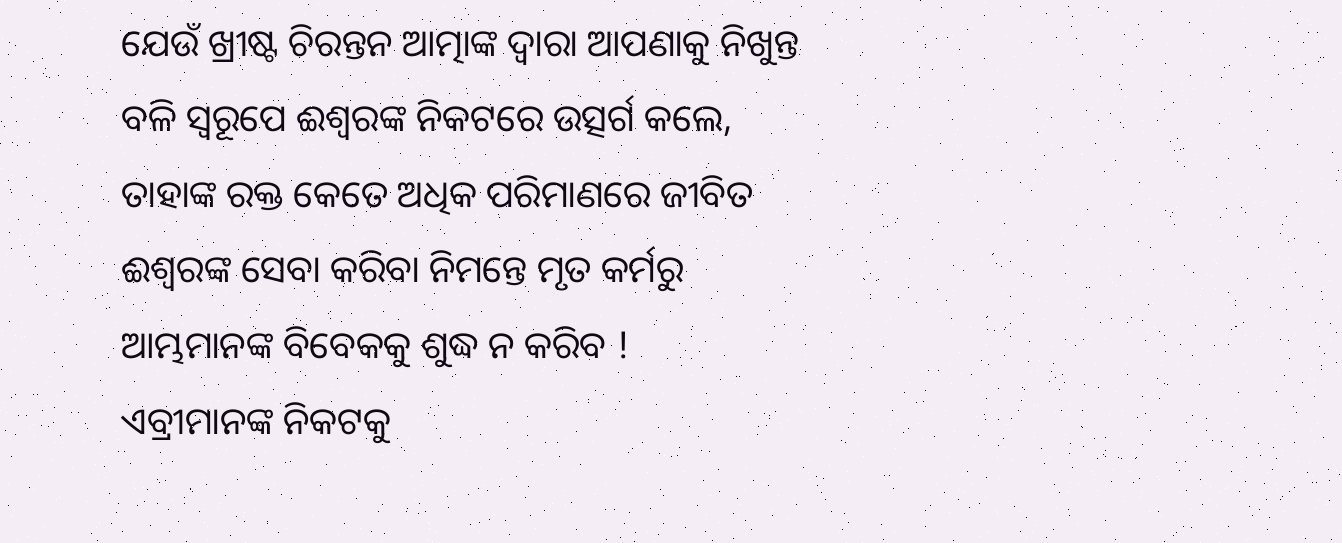ଯେଉଁ ଖ୍ରୀଷ୍ଟ ଚିରନ୍ତନ ଆତ୍ମାଙ୍କ ଦ୍ୱାରା ଆପଣାକୁ ନିଖୁନ୍ତ ବଳି ସ୍ୱରୂପେ ଈଶ୍ୱରଙ୍କ ନିକଟରେ ଉତ୍ସର୍ଗ କଲେ, ତାହାଙ୍କ ରକ୍ତ କେତେ ଅଧିକ ପରିମାଣରେ ଜୀବିତ ଈଶ୍ୱରଙ୍କ ସେବା କରିବା ନିମନ୍ତେ ମୃତ କର୍ମରୁ ଆମ୍ଭମାନଙ୍କ ବିବେକକୁ ଶୁଦ୍ଧ ନ କରିବ !
ଏବ୍ରୀମାନଙ୍କ ନିକଟକୁ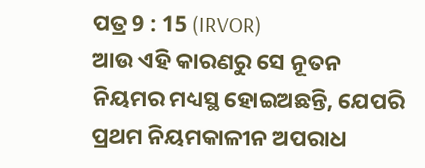ପତ୍ର 9 : 15 (IRVOR)
ଆଉ ଏହି କାରଣରୁ ସେ ନୂତନ ନିୟମର ମଧ୍ୟସ୍ଥ ହୋଇଅଛନ୍ତି, ଯେପରି ପ୍ରଥମ ନିୟମକାଳୀନ ଅପରାଧ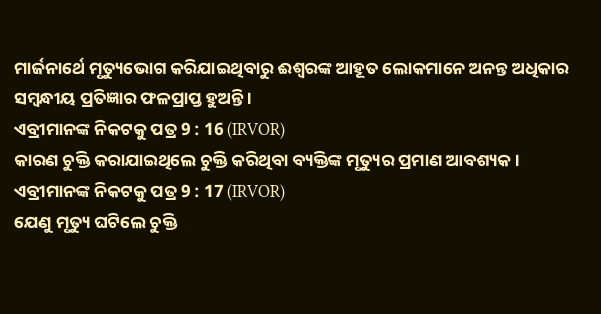ମାର୍ଜନାର୍ଥେ ମୃତ୍ୟୁଭୋଗ କରିଯାଇଥିବାରୁ ଈଶ୍ୱରଙ୍କ ଆହୂତ ଲୋକମାନେ ଅନନ୍ତ ଅଧିକାର ସମ୍ବନ୍ଧୀୟ ପ୍ରତିଜ୍ଞାର ଫଳପ୍ରାପ୍ତ ହୁଅନ୍ତି ।
ଏବ୍ରୀମାନଙ୍କ ନିକଟକୁ ପତ୍ର 9 : 16 (IRVOR)
କାରଣ ଚୁକ୍ତି କରାଯାଇଥିଲେ ଚୁକ୍ତି କରିଥିବା ବ୍ୟକ୍ତିଙ୍କ ମୃତ୍ୟୁର ପ୍ରମାଣ ଆବଶ୍ୟକ ।
ଏବ୍ରୀମାନଙ୍କ ନିକଟକୁ ପତ୍ର 9 : 17 (IRVOR)
ଯେଣୁ ମୃତ୍ୟୁ ଘଟିଲେ ଚୁକ୍ତି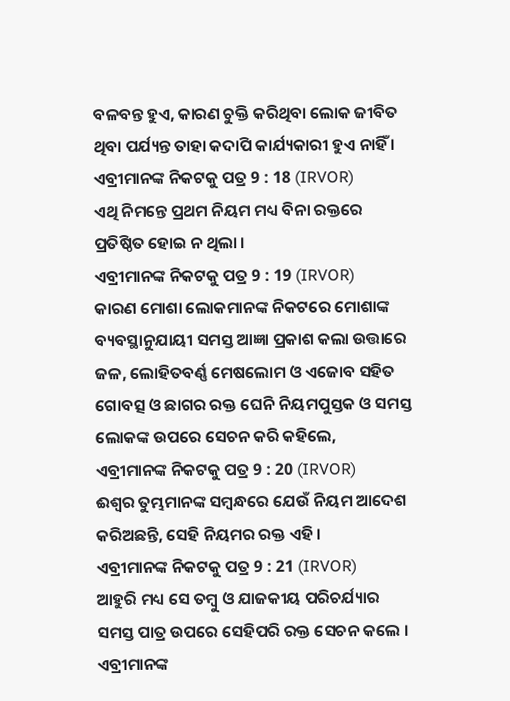ବଳବନ୍ତ ହୁଏ, କାରଣ ଚୁକ୍ତି କରିଥିବା ଲୋକ ଜୀବିତ ଥିବା ପର୍ଯ୍ୟନ୍ତ ତାହା କଦାପି କାର୍ଯ୍ୟକାରୀ ହୁଏ ନାହିଁ ।
ଏବ୍ରୀମାନଙ୍କ ନିକଟକୁ ପତ୍ର 9 : 18 (IRVOR)
ଏଥି ନିମନ୍ତେ ପ୍ରଥମ ନିୟମ ମଧ୍ୟ ବିନା ରକ୍ତରେ ପ୍ରତିଷ୍ଠିତ ହୋଇ ନ ଥିଲା ।
ଏବ୍ରୀମାନଙ୍କ ନିକଟକୁ ପତ୍ର 9 : 19 (IRVOR)
କାରଣ ମୋଶା ଲୋକମାନଙ୍କ ନିକଟରେ ମୋଶାଙ୍କ ବ୍ୟବସ୍ଥାନୁଯାୟୀ ସମସ୍ତ ଆଜ୍ଞା ପ୍ରକାଶ କଲା ଉତ୍ତାରେ ଜଳ, ଲୋହିତବର୍ଣ୍ଣ ମେଷଲୋମ ଓ ଏଜୋବ ସହିତ ଗୋବତ୍ସ ଓ ଛାଗର ରକ୍ତ ଘେନି ନିୟମପୁସ୍ତକ ଓ ସମସ୍ତ ଲୋକଙ୍କ ଉପରେ ସେଚନ କରି କହିଲେ,
ଏବ୍ରୀମାନଙ୍କ ନିକଟକୁ ପତ୍ର 9 : 20 (IRVOR)
ଈଶ୍ୱର ତୁମ୍ଭମାନଙ୍କ ସମ୍ବନ୍ଧରେ ଯେଉଁ ନିୟମ ଆଦେଶ କରିଅଛନ୍ତି, ସେହି ନିୟମର ରକ୍ତ ଏହି ।
ଏବ୍ରୀମାନଙ୍କ ନିକଟକୁ ପତ୍ର 9 : 21 (IRVOR)
ଆହୁରି ମଧ୍ୟ ସେ ତମ୍ବୁ ଓ ଯାଜକୀୟ ପରିଚର୍ଯ୍ୟାର ସମସ୍ତ ପାତ୍ର ଉପରେ ସେହିପରି ରକ୍ତ ସେଚନ କଲେ ।
ଏବ୍ରୀମାନଙ୍କ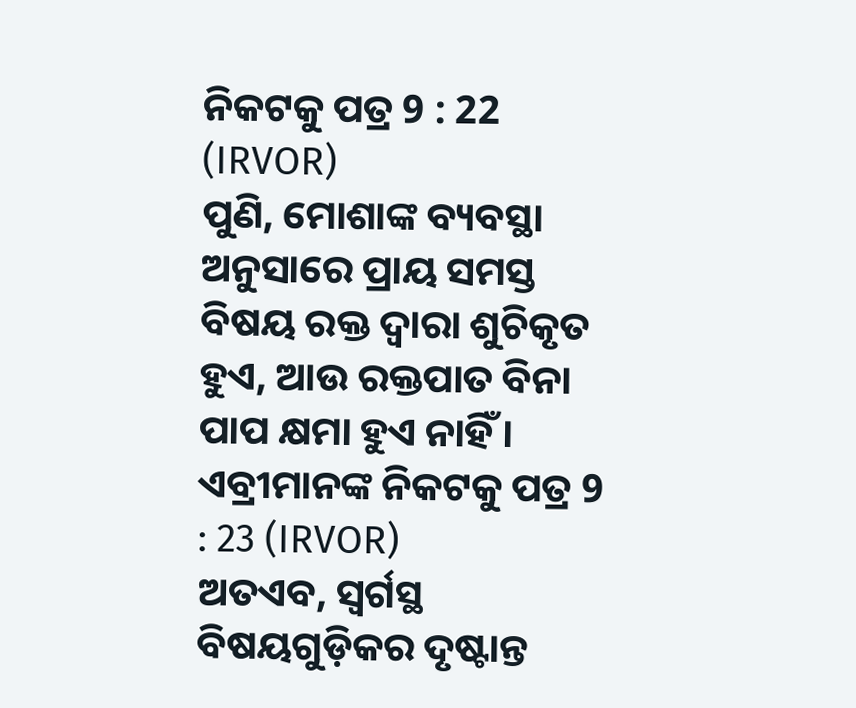ନିକଟକୁ ପତ୍ର 9 : 22 (IRVOR)
ପୁଣି, ମୋଶାଙ୍କ ବ୍ୟବସ୍ଥା ଅନୁସାରେ ପ୍ରାୟ ସମସ୍ତ ବିଷୟ ରକ୍ତ ଦ୍ୱାରା ଶୁଚିକୃତ ହୁଏ, ଆଉ ରକ୍ତପାତ ବିନା ପାପ କ୍ଷମା ହୁଏ ନାହିଁ ।
ଏବ୍ରୀମାନଙ୍କ ନିକଟକୁ ପତ୍ର 9 : 23 (IRVOR)
ଅତଏବ, ସ୍ୱର୍ଗସ୍ଥ ବିଷୟଗୁଡ଼ିକର ଦୃଷ୍ଟାନ୍ତ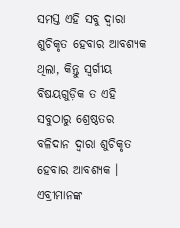ସମସ୍ତ ଏହି ସବୁ ଦ୍ୱାରା ଶୁଚିକୃତ ହେବାର ଆବଶ୍ୟକ ଥିଲା, କିନ୍ତୁ ସ୍ୱର୍ଗୀୟ ବିଷୟଗୁଡ଼ିକ ତ ଏହି ସବୁଠାରୁ ଶ୍ରେଷ୍ଠତର ବଳିଦାନ ଦ୍ୱାରା ଶୁଚିକୃତ ହେବାର ଆବଶ୍ୟକ ।
ଏବ୍ରୀମାନଙ୍କ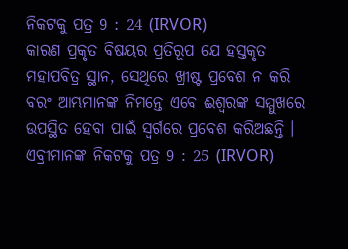ନିକଟକୁ ପତ୍ର 9 : 24 (IRVOR)
କାରଣ ପ୍ରକୃତ ବିଷୟର ପ୍ରତିରୂପ ଯେ ହସ୍ତକୃତ ମହାପବିତ୍ର ସ୍ଥାନ, ସେଥିରେ ଖ୍ରୀଷ୍ଟ ପ୍ରବେଶ ନ କରି ବରଂ ଆମ୍ଭମାନଙ୍କ ନିମନ୍ତେ ଏବେ ଈଶ୍ୱରଙ୍କ ସମ୍ମୁଖରେ ଉପସ୍ଥିତ ହେବା ପାଇଁ ସ୍ୱର୍ଗରେ ପ୍ରବେଶ କରିଅଛନ୍ତି ।
ଏବ୍ରୀମାନଙ୍କ ନିକଟକୁ ପତ୍ର 9 : 25 (IRVOR)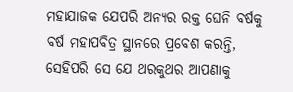ମହାଯାଜକ ଯେପରି ଅନ୍ୟର ରକ୍ତ ଘେନି ବର୍ଷକୁ ବର୍ଷ ମହାପବିତ୍ର ସ୍ଥାନରେ ପ୍ରବେଶ କରନ୍ତି, ସେହିପରି ସେ ଯେ ଥରକୁଥର ଆପଣାକୁ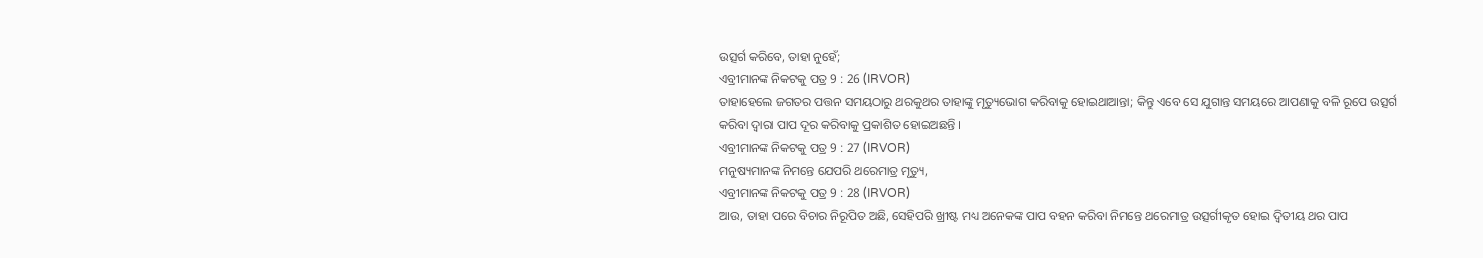ଉତ୍ସର୍ଗ କରିବେ, ତାହା ନୁହେଁ;
ଏବ୍ରୀମାନଙ୍କ ନିକଟକୁ ପତ୍ର 9 : 26 (IRVOR)
ତାହାହେଲେ ଜଗତର ପତ୍ତନ ସମୟଠାରୁ ଥରକୁଥର ତାହାଙ୍କୁ ମୃତ୍ୟୁଭୋଗ କରିବାକୁ ହୋଇଥାଆନ୍ତା; କିନ୍ତୁ ଏବେ ସେ ଯୁଗାନ୍ତ ସମୟରେ ଆପଣାକୁ ବଳି ରୂପେ ଉତ୍ସର୍ଗ କରିବା ଦ୍ୱାରା ପାପ ଦୂର କରିବାକୁ ପ୍ରକାଶିତ ହୋଇଅଛନ୍ତି ।
ଏବ୍ରୀମାନଙ୍କ ନିକଟକୁ ପତ୍ର 9 : 27 (IRVOR)
ମନୁଷ୍ୟମାନଙ୍କ ନିମନ୍ତେ ଯେପରି ଥରେମାତ୍ର ମୃତ୍ୟୁ,
ଏବ୍ରୀମାନଙ୍କ ନିକଟକୁ ପତ୍ର 9 : 28 (IRVOR)
ଆଉ, ତାହା ପରେ ବିଚାର ନିରୂପିତ ଅଛି, ସେହିପରି ଖ୍ରୀଷ୍ଟ ମଧ୍ୟ ଅନେକଙ୍କ ପାପ ବହନ କରିବା ନିମନ୍ତେ ଥରେମାତ୍ର ଉତ୍ସର୍ଗୀକୃତ ହୋଇ ଦ୍ୱିତୀୟ ଥର ପାପ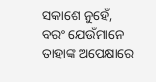ସକାଶେ ନୁହେଁ, ବରଂ ଯେଉଁମାନେ ତାହାଙ୍କ ଅପେକ୍ଷାରେ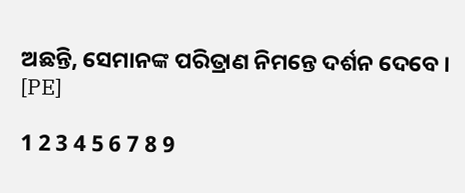ଅଛନ୍ତି, ସେମାନଙ୍କ ପରିତ୍ରାଣ ନିମନ୍ତେ ଦର୍ଶନ ଦେବେ । [PE]

1 2 3 4 5 6 7 8 9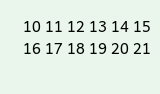10 11 12 13 14 15 16 17 18 19 20 21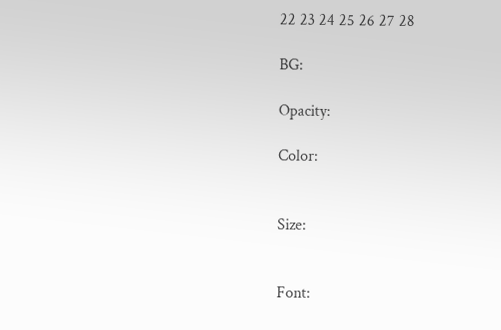22 23 24 25 26 27 28

BG:

Opacity:

Color:


Size:


Font: